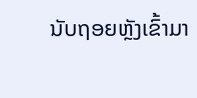ນັບຖອຍຫຼັງເຂົ້າມາ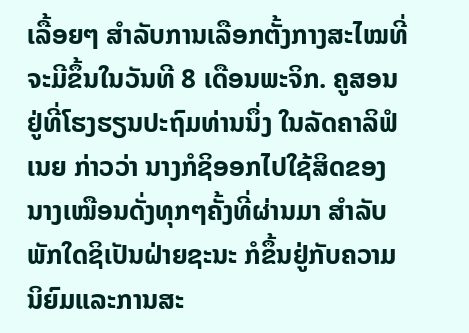ເລື້ອຍໆ ສໍາລັບການເລືອກຕັ້ງກາງສະໄໝທີ່ຈະມີຂຶ້ນໃນວັນທີ 8 ເດືອນພະຈິກ. ຄູສອນ ຢູ່ທີ່ໂຮງຮຽນປະຖົມທ່ານນຶ່ງ ໃນລັດຄາລິຟໍເນຍ ກ່າວວ່າ ນາງກໍຊິອອກໄປໃຊ້ສິດຂອງນາງເໝືອນດັ່ງທຸກໆຄັ້ງທີ່ຜ່ານມາ ສໍາລັບພັກໃດຊິເປັນຝ່າຍຊະນະ ກໍຂຶ້ນຢູ່ກັບຄວາມນິຍົມແລະການສະ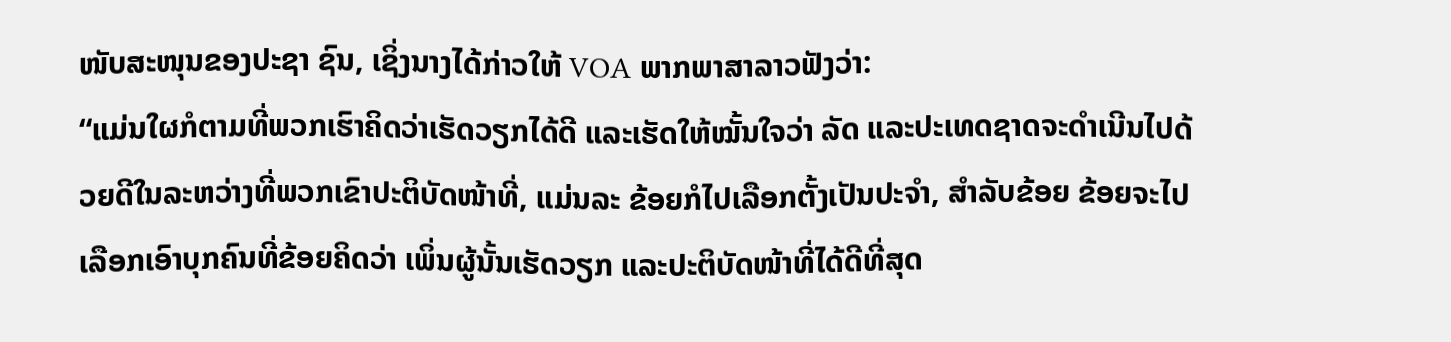ໜັບສະໜຸນຂອງປະຊາ ຊົນ, ເຊິ່ງນາງໄດ້ກ່າວໃຫ້ VOA ພາກພາສາລາວຟັງວ່າ:
“ແມ່ນໃຜກໍຕາມທີ່ພວກເຮົາຄິດວ່າເຮັດວຽກໄດ້ດີ ແລະເຮັດໃຫ້ໝັ້ນໃຈວ່າ ລັດ ແລະປະເທດຊາດຈະດໍາເນີນໄປດ້ວຍດີໃນລະຫວ່າງທີ່ພວກເຂົາປະຕິບັດໜ້າທີ່, ແມ່ນລະ ຂ້ອຍກໍໄປເລືອກຕັ້ງເປັນປະຈໍາ, ສໍາລັບຂ້ອຍ ຂ້ອຍຈະໄປເລືອກເອົາບຸກຄົນທີ່ຂ້ອຍຄິດວ່າ ເພິ່ນຜູ້ນັ້ນເຮັດວຽກ ແລະປະຕິບັດໜ້າທີ່ໄດ້ດີທີ່ສຸດ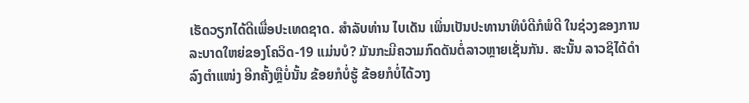ເຮັດວຽກໄດ້ດີເພື່ອປະເທດຊາດ. ສໍາລັບທ່ານ ໄບເດັນ ເພິ່ນເປັນປະທານາທິບໍດີກໍພໍດີ ໃນຊ່ວງຂອງການລະບາດໃຫຍ່ຂອງໂຄວິດ-19 ແມ່ນບໍ? ມັນກະມີຄວາມກົດດັນຕໍ່ລາວຫຼາຍເຊັ່ນກັນ. ສະນັ້ນ ລາວຊິໄດ້ດໍາລົງຕຳແໜ່ງ ອີກຄັ້ງຫຼືບໍ່ນັ້ນ ຂ້ອຍກໍບໍ່ຮູ້ ຂ້ອຍກໍບໍ່ໄດ້ວາງ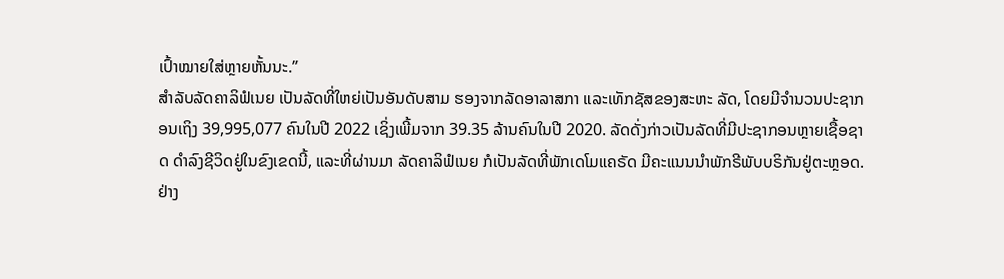ເປົ້າໝາຍໃສ່ຫຼາຍຫັ້ນນະ.”
ສໍາລັບລັດຄາລິຟໍເນຍ ເປັນລັດທີ່ໃຫຍ່ເປັນອັນດັບສາມ ຮອງຈາກລັດອາລາສກາ ແລະເທັກຊັສຂອງສະຫະ ລັດ, ໂດຍມີຈໍານວນປະຊາກອນເຖິງ 39,995,077 ຄົນໃນປີ 2022 ເຊິ່ງເພີ້ມຈາກ 39.35 ລ້ານຄົນໃນປີ 2020. ລັດດັ່ງກ່າວເປັນລັດທີ່ມີປະຊາກອນຫຼາຍເຊື້ອຊາດ ດໍາລົງຊີວິດຢູ່ໃນຂົງເຂດນີ້, ແລະທີ່ຜ່ານມາ ລັດຄາລິຟໍເນຍ ກໍເປັນລັດທີ່ພັກເດໂມແຄຣັດ ມີຄະແນນນໍາພັກຣີພັບບຣິກັນຢູ່ຕະຫຼອດ.
ຢ່າງ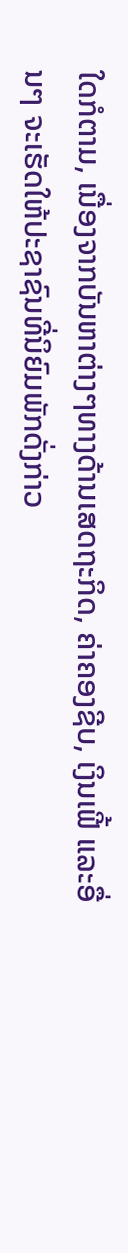ໃດກໍຕາມ, ເນື່ອງຈາກບັນຫາຕ່າງໆທາງດ້ານເສດຖະກິດ, ຄ່າຄອງຊີບ, ເງິນເຟີ້ ແລະອື່ນໆ ຈະເຮັດໃຫ້ປະຊາຊົນທີ່ນິຍົມພັກດັ່ງກ່າວ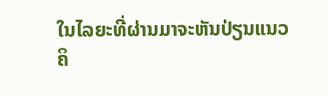ໃນໄລຍະທີ່ຜ່ານມາຈະຫັນປ່ຽນແນວຄິ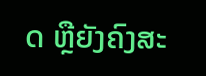ດ ຫຼືຍັງຄົງສະ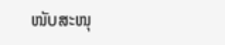ໜັບສະໜຸ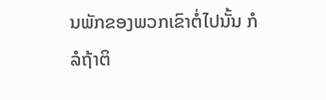ນພັກຂອງພວກເຂົາຕໍ່ໄປນັ້ນ ກໍລໍຖ້າຕິ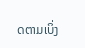ດຕາມເບິ່ງ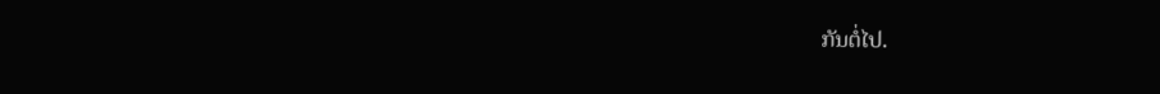ກັນຕໍ່ໄປ.